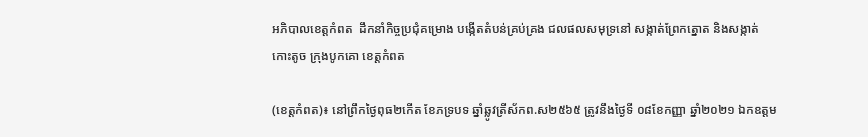អភិបាលខេត្តកំពត  ដឹកនាំកិច្ចប្រជុំគម្រោង បង្កេីតតំបន់គ្រប់គ្រង ជលផលសមុទ្រនៅ សង្កាត់ព្រែកត្នោត និងសង្កាត់កោះតូច ក្រុងបូកគោ ខេត្តកំពត

(ខេត្តកំពត)៖ នៅព្រឹកថ្ងៃពុធ២កេីត ខែភទ្របទ ឆ្នាំឆ្លូវត្រីស័កព.ស២៥៦៥ ត្រូវនឹងថ្ងៃទី ០៨ខែកញ្ញា ឆ្នាំ២០២១ ឯកឧត្ដម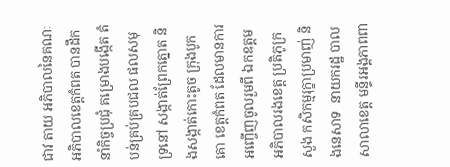ជាវ តាយ អភិបាលនៃគណៈ អភិបាលខេត្តកំពត បានដឹកនាំកិច្ចប្រជុំ គម្រោងបង្កេីត តំបន់គ្រប់គ្របជល ផលសមុទ្រនៅ សង្កាត់ព្រែកត្នោត និងសង្កាត់កោះតូច ក្រុងបូកគោ ខេត្តកំពត ដែលមានការអញ្ចេីញចូលរួមពី ឯកឧត្ដម អភិបាលរងខេត្ត ប្រតិភូក្រសួង កសិកម្មរុក្ខាប្រមាញ់ និងនេសាទ  នាយករដ្ឋ បាលសាលាខេត្ត មន្ទីរអង្គភាពពា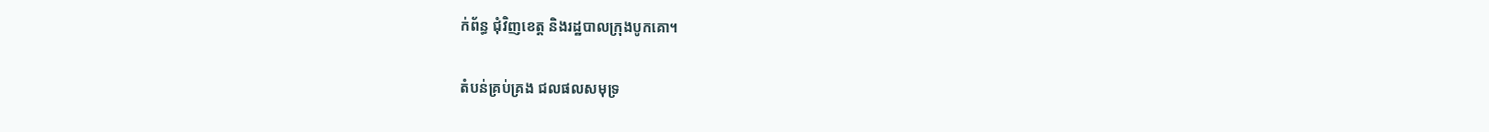ក់ព័ន្ធ ជុំវិញខេត្ត និងរដ្ឋបាលក្រុងបូកគោ។

តំបន់គ្រប់គ្រង ជលផលសមុទ្រ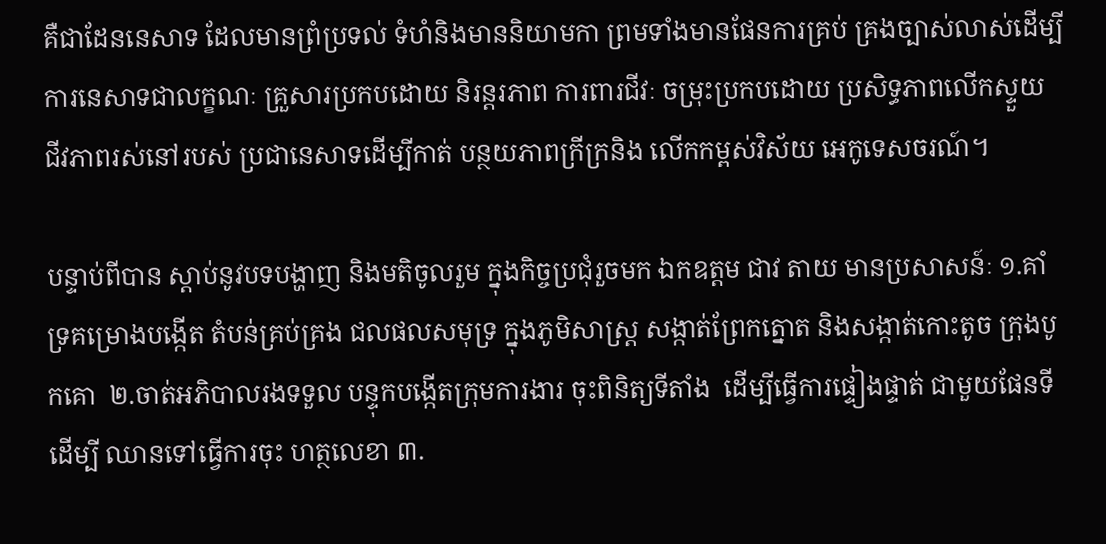គឺជាដែននេសាទ ដែលមានព្រំប្រទល់ ទំហំនិងមាននិយាមកា ព្រមទាំងមានផែនការគ្រប់ គ្រងច្បាស់លាស់ដើម្បី ការនេសាទជាលក្ខណៈ គ្រួសារប្រកបដោយ និរន្តរភាព ការពារជីវៈ ចម្រុះប្រកបដោយ ប្រសិទ្ធភាពលើកស្ទួយ ជីវភាពរស់នៅរបស់ ប្រជានេសាទដើម្បីកាត់ បន្ថយភាពក្រីក្រនិង លើកកម្ពស់វិស័យ អេកូទេសចរណ៍។

បន្ទាប់ពីបាន ស្តាប់នូវបទបង្ហាញ និងមតិចូលរួម ក្នុងកិច្ចប្រជុំរួចមក ឯកឧត្ដម ជាវ តាយ មានប្រសាសន៍ៈ ១.គាំទ្រគម្រោងបង្កេីត តំបន់គ្រប់គ្រង ជលផលសមុទ្រ ក្នុងភូមិសាស្រ្ត សង្កាត់ព្រែកត្នោត និងសង្កាត់កោះតូច ក្រុងបូកគោ  ២.ចាត់អភិបាលរងទទួល បន្ទុកបង្កេីតក្រុមការងារ ចុះពិនិត្យទីតាំង  ដេីម្បីធ្វេីការផ្ទៀងផ្ទាត់ ជាមួយផែនទីដេីម្បី ឈានទៅធ្វេីការចុះ ហត្ថលេខា ៣.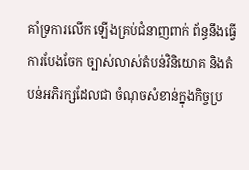គាំទ្រការលើក ឡើងគ្រប់ជំនាញពាក់ ព័ន្ធនឹងធ្វើការបែងចែក ច្បាស់លាស់តំបន់វិនិយោគ និងតំបន់អភិរក្សដែលជា ចំណុចសំខាន់ក្នុងកិច្ចប្រ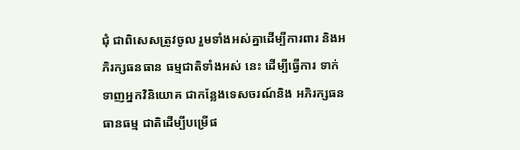ជុំ ជាពិសេសត្រូវចូល រួមទាំងអស់គ្នាដើម្បីការពារ និងអភិរក្សធនធាន ធម្មជាតិទាំងអស់ នេះ ដើម្បីធ្វើការ ទាក់ទាញអ្នកវិនិយោគ ជាកន្លែងទេសចរណ៍និង អភិរក្សធនធានធម្ម ជាតិដើម្បីបម្រើផ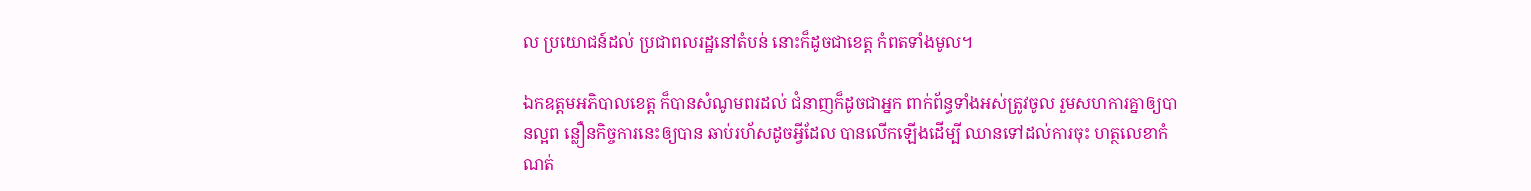ល ប្រយោជន៍ដល់ ប្រជាពលរដ្ឋនៅតំបន់ នោះក៏ដូចជាខេត្ត កំពតទាំងមូល។

ឯកឧត្តមអភិបាលខេត្ត ក៏បានសំណូមពរដល់ ជំនាញក៏ដូចជាអ្នក ពាក់ព័ន្ធទាំងអស់ត្រូវចូល រួមសហការគ្នាឲ្យបានល្អព ន្លឿនកិច្ចការនេះឲ្យបាន ឆាប់រហ័សដូចអ្វីដែល បានលេីកឡេីងដើម្បី ឈានទៅដល់ការចុះ ហត្ថលេខាកំណត់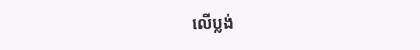លេីប្លង់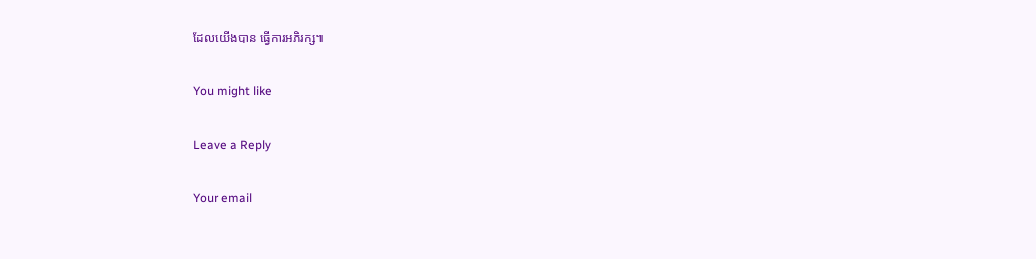ដែលយេីងបាន ធ្វេីការអភិរក្ស៕

You might like

Leave a Reply

Your email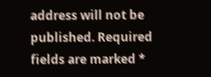address will not be published. Required fields are marked *